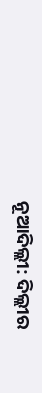ନୂଆଦିଲ୍ଲୀ: ଦିଲ୍ଲୀର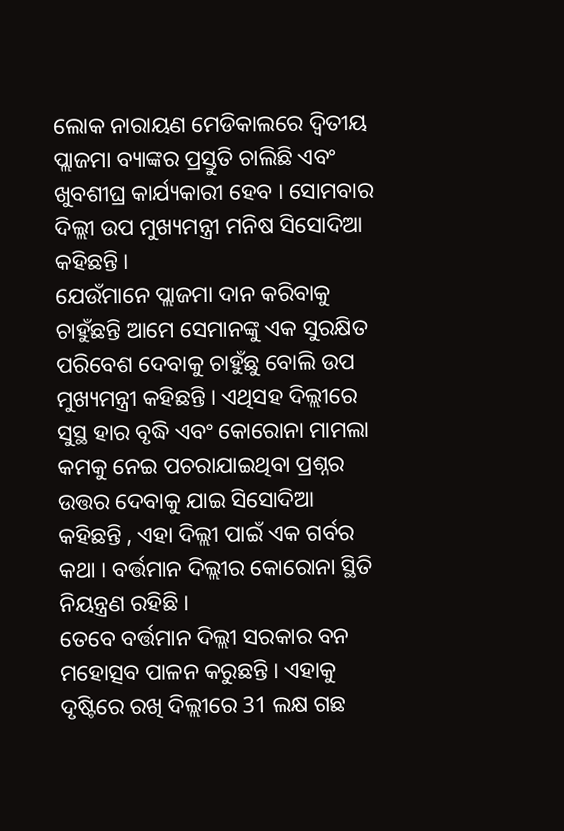ଲୋକ ନାରାୟଣ ମେଡିକାଲରେ ଦ୍ବିତୀୟ ପ୍ଲାଜମା ବ୍ୟାଙ୍କର ପ୍ରସ୍ତୁତି ଚାଲିଛି ଏବଂ ଖୁବଶୀଘ୍ର କାର୍ଯ୍ୟକାରୀ ହେବ । ସୋମବାର ଦିଲ୍ଲୀ ଉପ ମୁଖ୍ୟମନ୍ତ୍ରୀ ମନିଷ ସିସୋଦିଆ କହିଛନ୍ତି ।
ଯେଉଁମାନେ ପ୍ଲାଜମା ଦାନ କରିବାକୁ ଚାହୁଁଛନ୍ତି ଆମେ ସେମାନଙ୍କୁ ଏକ ସୁରକ୍ଷିତ ପରିବେଶ ଦେବାକୁ ଚାହୁଁଛୁ ବୋଲି ଉପ ମୁଖ୍ୟମନ୍ତ୍ରୀ କହିଛନ୍ତି । ଏଥିସହ ଦିଲ୍ଲୀରେ ସୁସ୍ଥ ହାର ବୃଦ୍ଧି ଏବଂ କୋରୋନା ମାମଲା କମକୁ ନେଇ ପଚରାଯାଇଥିବା ପ୍ରଶ୍ନର ଉତ୍ତର ଦେବାକୁ ଯାଇ ସିସୋଦିଆ କହିଛନ୍ତି , ଏହା ଦିଲ୍ଲୀ ପାଇଁ ଏକ ଗର୍ବର କଥା । ବର୍ତ୍ତମାନ ଦିଲ୍ଲୀର କୋରୋନା ସ୍ଥିତି ନିୟନ୍ତ୍ରଣ ରହିଛି ।
ତେବେ ବର୍ତ୍ତମାନ ଦିଲ୍ଲୀ ସରକାର ବନ ମହୋତ୍ସବ ପାଳନ କରୁଛନ୍ତି । ଏହାକୁ ଦୃଷ୍ଟିରେ ରଖି ଦିଲ୍ଲୀରେ 31 ଲକ୍ଷ ଗଛ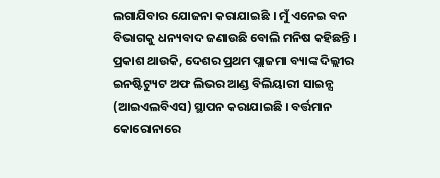ଲଗାଯିବାର ଯୋଜନା କରାଯାଇଛି । ମୁଁ ଏନେଇ ବନ ବିଭାଗକୁ ଧନ୍ୟବାଦ ଜଣାଉଛି ବୋଲି ମନିଷ କହିଛନ୍ତି ।
ପ୍ରକାଶ ଥାଉକି, ଦେଶର ପ୍ରଥମ ପ୍ଲାଜମା ବ୍ୟାଙ୍କ ଦିଲ୍ଲୀର ଇନଷ୍ଟିଟ୍ୟୁଟ ଅଫ ଲିଭର ଆଣ୍ଡ ବିଲିୟାରୀ ସାଇନ୍ସ (ଆଇଏଲବିଏସ) ସ୍ଥାପନ କରାଯାଇଛି । ବର୍ତ୍ତମାନ କୋରୋନାରେ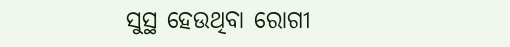ସୁସ୍ଥ ହେଉଥିବା ରୋଗୀ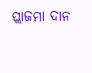ପ୍ଲାଜମା ଦାନ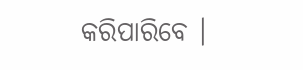କରିପାରିବେ ।